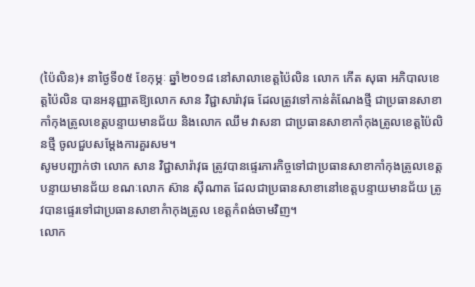(ប៉ៃលិន)៖ នាថ្ងៃទី០៥ ខែកុម្ភៈ ឆ្នាំ២០១៨ នៅសាលាខេត្តប៉ៃលិន លោក កើត សុធា អភិបាលខេត្តប៉ៃលិន បានអនុញ្ញាតឱ្យលោក សាន វិជ្ជាសារ៉ាវុធ ដែលត្រូវទៅកាន់តំណែងថ្មី ជាប្រធានសាខាកាំកុងត្រូលខេត្តបន្ទាយមានជ័យ និងលោក ឈឹម វាសនា ជាប្រធានសាខាកាំកុងត្រូលខេត្តប៉ៃលិនថ្មី ចូលជួបសម្តែងការគួរសម។
សូមបញ្ជាក់ថា លោក សាន វិជ្ជាសារ៉ាវុធ ត្រូវបានផ្ទេរភារកិច្ចទៅជាប្រធានសាខាកាំកុងត្រូលខេត្តបន្ទាយមានជ័យ ខណៈលោក ស៊ាន ស៊ីណាត ដែលជាប្រធានសាខានៅខេត្តបន្ទាយមានជ័យ ត្រូវបានផ្ទេរទៅជាប្រធានសាខាកំាកុងត្រូល ខេត្តកំពង់ចាមវិញ។
លោក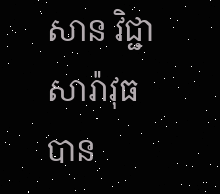សាន វិជ្ជាសារ៉ាវុធ បាន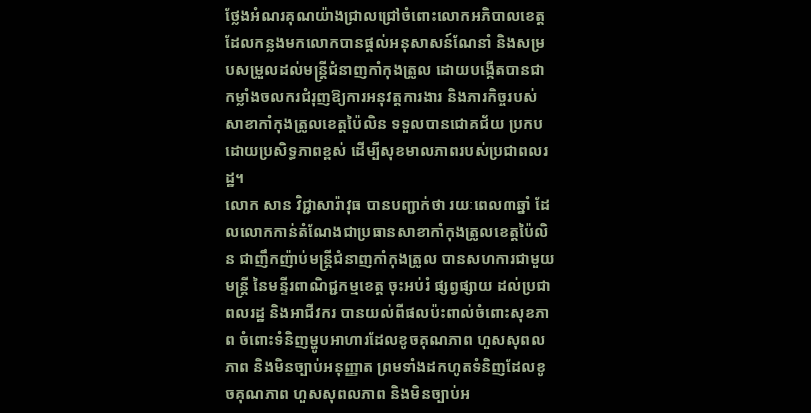ថ្លែងអំណរគុណយ៉ាងជ្រាលជ្រៅចំពោះលោកអភិបាលខេត្ត ដែលកន្លងមកលោកបានផ្តល់អនុសាសន៍ណែនាំ និងសម្របសម្រួលដល់មន្ត្រីជំនាញកាំកុងត្រូល ដោយបង្កើតបានជាកម្លាំងចលករជំរុញឱ្យការអនុវត្តការងារ និងភារកិច្ចរបស់សាខាកាំកុងត្រូលខេត្តប៉ៃលិន ទទួលបានជោគជ័យ ប្រកបដោយប្រសិទ្ធភាពខ្ពស់ ដើម្បីសុខមាលភាពរបស់ប្រជាពលរដ្ឋ។
លោក សាន វិជ្ជាសារ៉ាវុធ បានបញ្ជាក់ថា រយៈពេល៣ឆ្នាំ ដែលលោកកាន់តំណែងជាប្រធានសាខាកាំកុងត្រូលខេត្តប៉ៃលិន ជាញឹកញ៉ាប់មន្ត្រីជំនាញកាំកុងត្រូល បានសហការជាមួយមន្ត្រី នៃមន្ទីរពាណិជ្ជកម្មខេត្ត ចុះអប់រំ ផ្សព្វផ្សាយ ដល់ប្រជាពលរដ្ឋ និងអាជីវករ បានយល់ពីផលប៉ះពាល់ចំពោះសុខភាព ចំពោះទំនិញម្ហូបអាហារដែលខូចគុណភាព ហួសសុពលភាព និងមិនច្បាប់អនុញ្ញាត ព្រមទាំងដកហូតទំនិញដែលខូចគុណភាព ហួសសុពលភាព និងមិនច្បាប់អ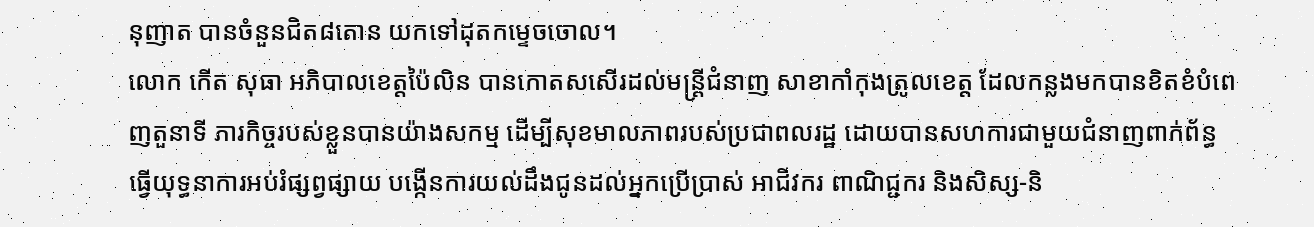នុញាត បានចំនួនជិត៨តោន យកទៅដុតកម្ទេចចោល។
លោក កើត សុធា អភិបាលខេត្តប៉ៃលិន បានកោតសសើរដល់មន្ត្រីជំនាញ សាខាកាំកុងត្រូលខេត្ត ដែលកន្លងមកបានខិតខំបំពេញតួនាទី ភារកិច្ចរបស់ខ្លួនបានយ៉ាងសកម្ម ដើម្បីសុខមាលភាពរបស់ប្រជាពលរដ្ឋ ដោយបានសហការជាមួយជំនាញពាក់ព័ន្ធ ធ្វើយុទ្ធនាការអប់រំផ្សព្វផ្សាយ បង្កើនការយល់ដឹងជូនដល់អ្នកប្រើប្រាស់ អាជីវករ ពាណិជ្ជករ និងសិស្ស-និ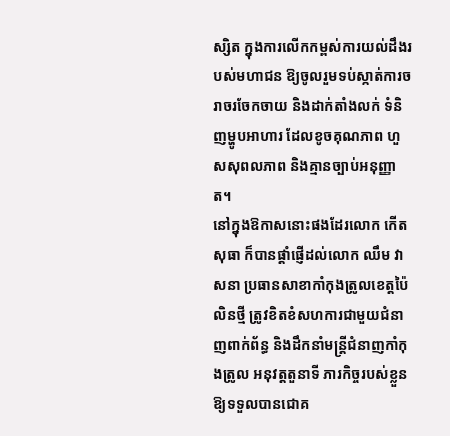ស្សិត ក្នុងការលើកកម្ពស់ការយល់ដឹងរបស់មហាជន ឱ្យចូលរួមទប់ស្កាត់ការចរាចរចែកចាយ និងដាក់តាំងលក់ ទំនិញម្ហូបអាហារ ដែលខូចគុណភាព ហួសសុពលភាព និងគ្មានច្បាប់អនុញ្ញាត។
នៅក្នុងឱកាសនោះផងដែរលោក កើត សុធា ក៏បានផ្តាំផ្ញើដល់លោក ឈឹម វាសនា ប្រធានសាខាកាំកុងត្រូលខេត្តប៉ៃលិនថ្មី ត្រូវខិតខំសហការជាមួយជំនាញពាក់ព័ន្ធ និងដឹកនាំមន្ត្រីជំនាញកាំកុងត្រូល អនុវត្តតួនាទី ភារកិច្ចរបស់ខ្លួនឱ្យទទួលបានជោគ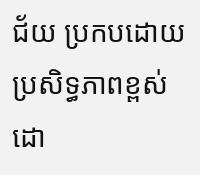ជ័យ ប្រកបដោយប្រសិទ្ធភាពខ្ពស់ ដោ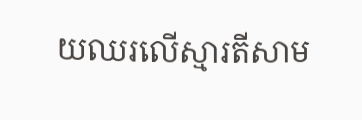យឈរលើស្មារតីសាម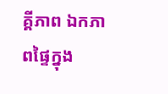គ្គីភាព ឯកភាពផ្ទៃក្នុង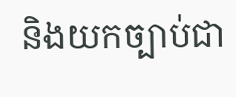និងយកច្បាប់ជា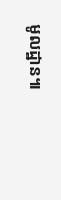មូលដ្ឋាន៕